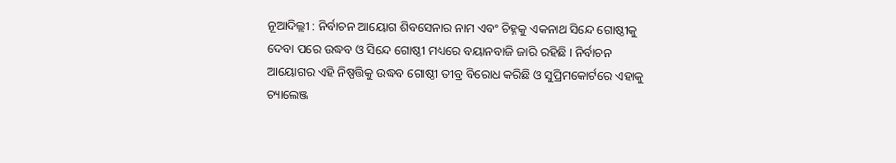ନୂଆଦିଲ୍ଲୀ : ନିର୍ବାଚନ ଆୟୋଗ ଶିବସେନାର ନାମ ଏବଂ ଚିହ୍ନକୁ ଏକନାଥ ସିନ୍ଦେ ଗୋଷ୍ଠୀକୁ ଦେବା ପରେ ଉଦ୍ଧବ ଓ ସିନ୍ଦେ ଗୋଷ୍ଠୀ ମଧ୍ୟରେ ବୟାନବାଜି ଜାରି ରହିଛି । ନିର୍ବାଚନ ଆୟୋଗର ଏହି ନିଷ୍ପତ୍ତିକୁ ଉଦ୍ଧବ ଗୋଷ୍ଠୀ ତୀବ୍ର ବିରୋଧ କରିଛି ଓ ସୁପ୍ରିମକୋର୍ଟରେ ଏହାକୁ ଚ୍ୟାଲେଞ୍ଜ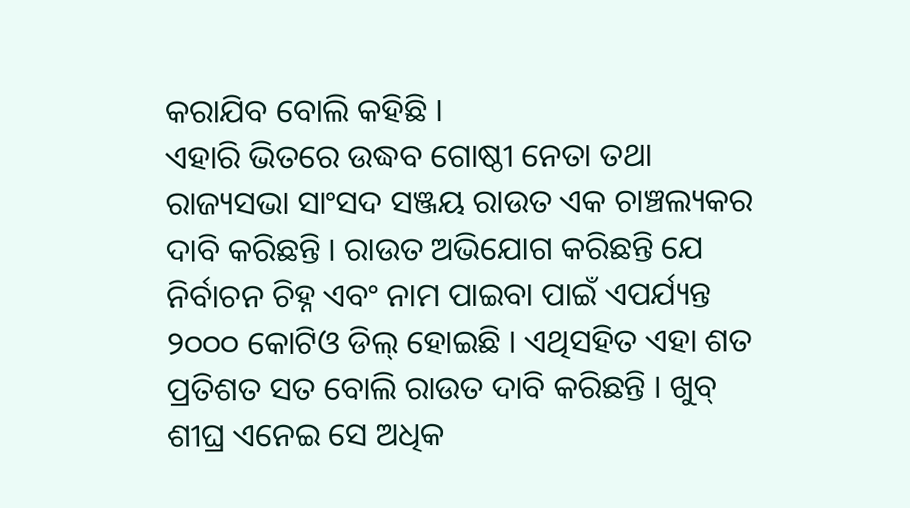କରାଯିବ ବୋଲି କହିଛି ।
ଏହାରି ଭିତରେ ଉଦ୍ଧବ ଗୋଷ୍ଠୀ ନେତା ତଥା ରାଜ୍ୟସଭା ସାଂସଦ ସଞ୍ଜୟ ରାଉତ ଏକ ଚାଞ୍ଚଲ୍ୟକର ଦାବି କରିଛନ୍ତି । ରାଉତ ଅଭିଯୋଗ କରିଛନ୍ତି ଯେ ନିର୍ବାଚନ ଚିହ୍ନ ଏବଂ ନାମ ପାଇବା ପାଇଁ ଏପର୍ଯ୍ୟନ୍ତ ୨୦୦୦ କୋଟିଓ ଡିଲ୍ ହୋଇଛି । ଏଥିସହିତ ଏହା ଶତ ପ୍ରତିଶତ ସତ ବୋଲି ରାଉତ ଦାବି କରିଛନ୍ତି । ଖୁବ୍ ଶୀଘ୍ର ଏନେଇ ସେ ଅଧିକ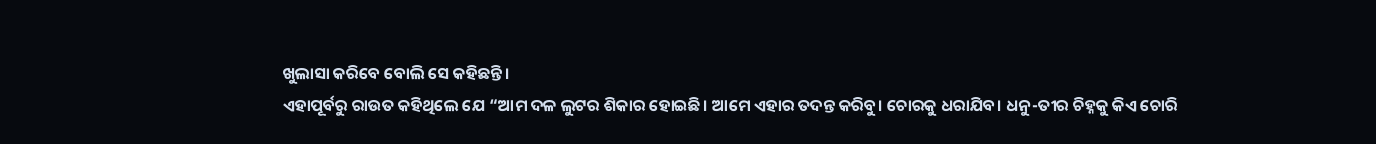ଖୁଲାସା କରିବେ ବୋଲି ସେ କହିଛନ୍ତି ।
ଏହାପୂର୍ବରୁ ରାଉତ କହିଥିଲେ ଯେ “ଆମ ଦଳ ଲୁଟର ଶିକାର ହୋଇଛି। ଆମେ ଏହାର ତଦନ୍ତ କରିବୁ। ଚୋରକୁ ଧରାଯିବ। ଧନୁ-ତୀର ଚିହ୍ନକୁ କିଏ ଚୋରି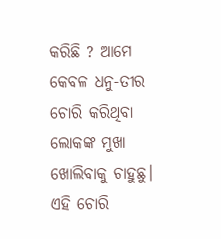କରିଛି ? ଆମେ କେବଳ ଧନୁ-ତୀର ଚୋରି କରିଥିବା ଲୋକଙ୍କ ମୁଖା ଖୋଲିବାକୁ ଚାହୁଛୁ। ଏହି ଚୋରି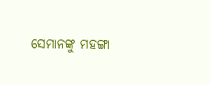ସେମାନଙ୍କୁ ମହଙ୍ଗା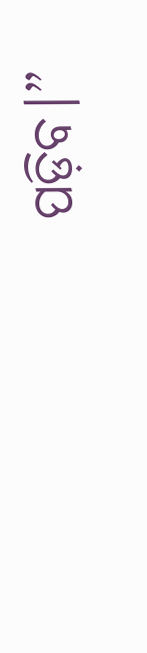ପଡ଼ିବ।”